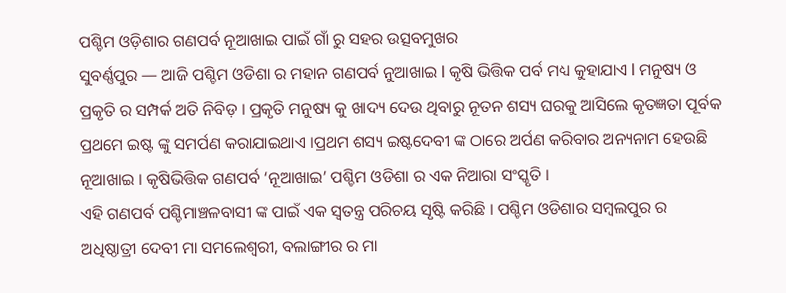ପଶ୍ଚିମ ଓଡ଼ିଶାର ଗଣପର୍ବ ନୂଆଖାଇ ପାଇଁ ଗାଁ ରୁ ସହର ଉତ୍ସବମୁଖର
ସୁବର୍ଣ୍ଣପୁର — ଆଜି ପଶ୍ଚିମ ଓଡିଶା ର ମହାନ ଗଣପର୍ବ ନୁଆଖାଇ l କୃଷି ଭିତ୍ତିକ ପର୍ବ ମଧ୍ୟ କୁହାଯାଏ l ମନୁଷ୍ୟ ଓ ପ୍ରକୃତି ର ସମ୍ପର୍କ ଅତି ନିବିଡ଼ । ପ୍ରକୃତି ମନୁଷ୍ୟ କୁ ଖାଦ୍ୟ ଦେଉ ଥିବାରୁ ନୂତନ ଶସ୍ୟ ଘରକୁ ଆସିଲେ କୃତଜ୍ଞତା ପୂର୍ବକ ପ୍ରଥମେ ଇଷ୍ଟ ଙ୍କୁ ସମର୍ପଣ କରାଯାଇଥାଏ ।ପ୍ରଥମ ଶସ୍ୟ ଇଷ୍ଟଦେବୀ ଙ୍କ ଠାରେ ଅର୍ପଣ କରିବାର ଅନ୍ୟନାମ ହେଉଛି ନୂଆଖାଇ । କୃଷିଭିତ୍ତିକ ଗଣପର୍ବ ‘ନୂଆଖାଇ’ ପଶ୍ଚିମ ଓଡିଶା ର ଏକ ନିଆରା ସଂସ୍କୃତି ।
ଏହି ଗଣପର୍ବ ପଶ୍ଚିମାଞ୍ଚଳବାସୀ ଙ୍କ ପାଇଁ ଏକ ସ୍ୱତନ୍ତ୍ର ପରିଚୟ ସୃଷ୍ଟି କରିଛି । ପଶ୍ଚିମ ଓଡିଶାର ସମ୍ବଲପୁର ର ଅଧିଷ୍ଠାତ୍ରୀ ଦେବୀ ମା ସମଲେଶ୍ବରୀ, ବଲାଙ୍ଗୀର ର ମା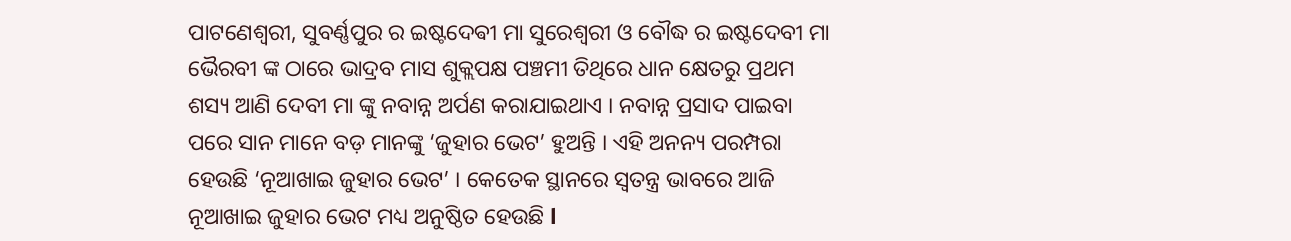ପାଟଣେଶ୍ୱରୀ, ସୁବର୍ଣ୍ଣପୁର ର ଇଷ୍ଟଦେଵୀ ମା ସୁରେଶ୍ୱରୀ ଓ ବୌଦ୍ଧ ର ଇଷ୍ଟଦେବୀ ମା ଭୈରବୀ ଙ୍କ ଠାରେ ଭାଦ୍ରବ ମାସ ଶୁକ୍ଲପକ୍ଷ ପଞ୍ଚମୀ ତିଥିରେ ଧାନ କ୍ଷେତରୁ ପ୍ରଥମ ଶସ୍ୟ ଆଣି ଦେବୀ ମା ଙ୍କୁ ନବାନ୍ନ ଅର୍ପଣ କରାଯାଇଥାଏ । ନବାନ୍ନ ପ୍ରସାଦ ପାଇବା ପରେ ସାନ ମାନେ ବଡ଼ ମାନଙ୍କୁ ‘ଜୁହାର ଭେଟ’ ହୁଅନ୍ତି । ଏହି ଅନନ୍ୟ ପରମ୍ପରା ହେଉଛି ‘ନୂଆଖାଇ ଜୁହାର ଭେଟ’ । କେତେକ ସ୍ଥାନରେ ସ୍ୱତନ୍ତ୍ର ଭାବରେ ଆଜି ନୂଆଖାଇ ଜୁହାର ଭେଟ ମଧ୍ୟ ଅନୁଷ୍ଠିତ ହେଉଛି l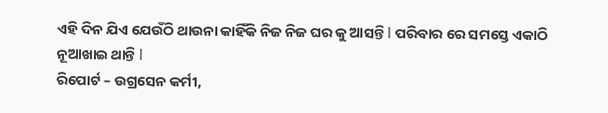ଏହି ଦିନ ଯିଏ ଯେଉଁଠି ଥାଉନା କାହିଁକି ନିଜ ନିଜ ଘର କୁ ଆସନ୍ତି l ପରିବାର ରେ ସମସ୍ତେ ଏକାଠି ନୂଆଖାଇ ଥାନ୍ତି l
ରିପୋର୍ଟ – ଉଗ୍ରସେନ କର୍ମୀ,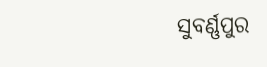ସୁବର୍ଣ୍ଣପୁର